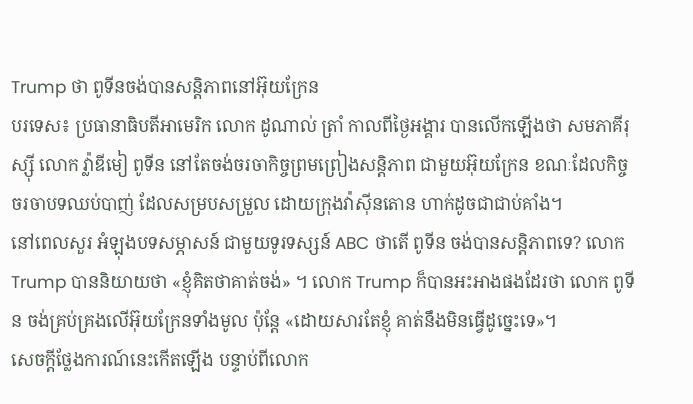Trump ថា ពូទីនចង់បានសន្តិភាពនៅអ៊ុយក្រែន
បរទេស៖ ប្រធានាធិបតីអាមេរិក លោក ដូណាល់ ត្រាំ កាលពីថ្ងៃអង្គារ បានលើកឡើងថា សមភាគីរុស្ស៊ី លោក វ្ល៉ាឌីមៀ ពូទីន នៅតែចង់ចរចាកិច្ចព្រមព្រៀងសន្តិភាព ជាមួយអ៊ុយក្រែន ខណៈដែលកិច្ចចរចាបទឈប់បាញ់ ដែលសម្របសម្រួល ដោយក្រុងវ៉ាស៊ីនតោន ហាក់ដូចជាជាប់គាំង។
នៅពេលសួរ អំឡុងបទសម្ភាសន៍ ជាមួយទូរទស្សន៍ ABC ថាតើ ពូទីន ចង់បានសន្តិភាពទេ? លោក Trump បាននិយាយថា «ខ្ញុំគិតថាគាត់ចង់» ។ លោក Trump ក៏បានអះអាងផងដែរថា លោក ពូទីន ចង់គ្រប់គ្រងលើអ៊ុយក្រែនទាំងមូល ប៉ុន្តែ «ដោយសារតែខ្ញុំ គាត់នឹងមិនធ្វើដូច្នេះទេ»។
សេចក្តីថ្លែងការណ៍នេះកើតឡើង បន្ទាប់ពីលោក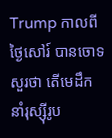Trump កាលពីថ្ងៃសៅរ៍ បានចោទសួរថា តើមេដឹកនាំរុស្ស៊ីរូប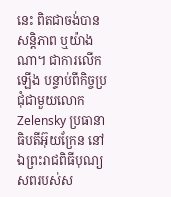នេះ ពិតជាចង់បានសន្តិភាព ឬយ៉ាងណា។ ជាការលើកឡើង បន្ទាប់ពីកិច្ចប្រជុំជាមួយលោក Zelensky ប្រធានាធិបតីអ៊ុយក្រែន នៅឯព្រះរាជពិធីបុណ្យសពរបស់ស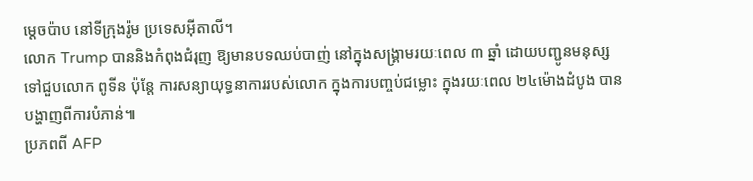ម្តេចប៉ាប នៅទីក្រុងរ៉ូម ប្រទេសអ៊ីតាលី។
លោក Trump បាននិងកំពុងជំរុញ ឱ្យមានបទឈប់បាញ់ នៅក្នុងសង្រ្គាមរយៈពេល ៣ ឆ្នាំ ដោយបញ្ជូនមនុស្សទៅជួបលោក ពូទីន ប៉ុន្តែ ការសន្យាយុទ្ធនាការរបស់លោក ក្នុងការបញ្ចប់ជម្លោះ ក្នុងរយៈពេល ២៤ម៉ោងដំបូង បានបង្ហាញពីការបំភាន់៕
ប្រភពពី AFP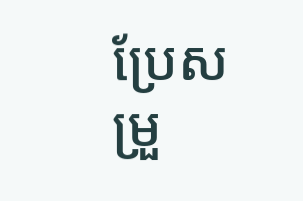ប្រែសម្រួ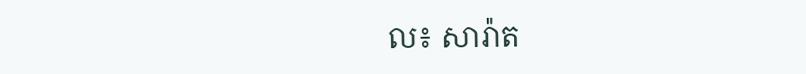ល៖ សារ៉ាត